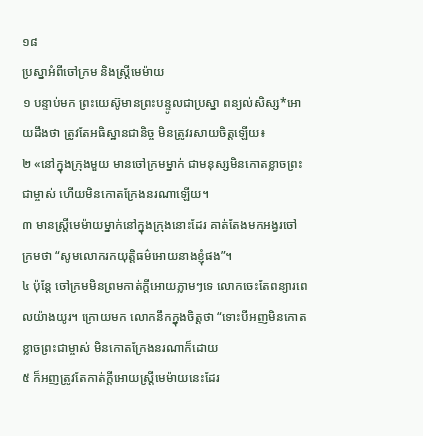១៨
ប្រស្នាអំពីចៅក្រម និងស្ត្រីមេម៉ាយ
១ បន្ទាប់មក ព្រះយេស៊ូមានព្រះបន្ទូលជាប្រស្នា ពន្យល់សិស្ស*អោយដឹងថា ត្រូវតែអធិស្ឋានជានិច្ច មិនត្រូវរសាយចិត្តឡើយ៖
២ «នៅក្នុងក្រុងមួយ មានចៅក្រមម្នាក់ ជាមនុស្សមិនកោតខ្លាចព្រះជាម្ចាស់ ហើយមិនកោតក្រែងនរណាឡើយ។
៣ មានស្ត្រីមេម៉ាយម្នាក់នៅក្នុងក្រុងនោះដែរ គាត់តែងមកអង្វរចៅក្រមថា “សូមលោករកយុត្តិធម៌អោយនាងខ្ញុំផង”។
៤ ប៉ុន្តែ ចៅក្រមមិនព្រមកាត់ក្ដីអោយភ្លាមៗទេ លោកចេះតែពន្យារពេលយ៉ាងយូរ។ ក្រោយមក លោកនឹកក្នុងចិត្តថា “ទោះបីអញមិនកោតខ្លាចព្រះជាម្ចាស់ មិនកោតក្រែងនរណាក៏ដោយ
៥ ក៏អញត្រូវតែកាត់ក្ដីអោយស្ត្រីមេម៉ាយនេះដែរ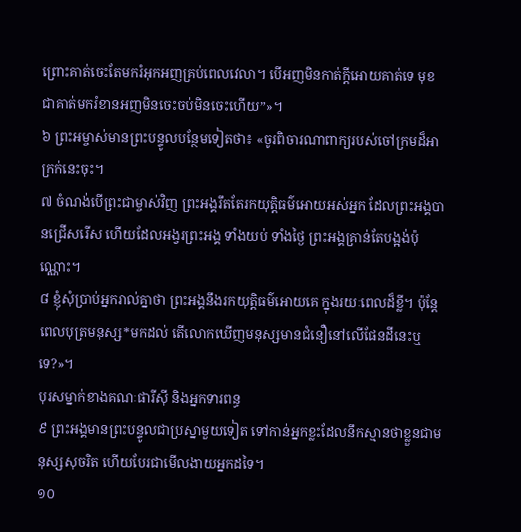ព្រោះគាត់ចេះតែមករំអុកអញគ្រប់ពេលវេលា។ បើអញមិនកាត់ក្ដីអោយគាត់ទេ មុខជាគាត់មករំខានអញមិនចេះចប់មិនចេះហើយ”»។
៦ ព្រះអម្ចាស់មានព្រះបន្ទូលបន្ថែមទៀតថា៖ «ចូរពិចារណាពាក្យរបស់ចៅក្រមដ៏អាក្រក់នេះចុះ។
៧ ចំណង់បើព្រះជាម្ចាស់វិញ ព្រះអង្គរឹតតែរកយុត្តិធម៌អោយអស់អ្នក ដែលព្រះអង្គបានជ្រើសរើស ហើយដែលអង្វរព្រះអង្គ ទាំងយប់ ទាំងថ្ងៃ ព្រះអង្គគ្រាន់តែបង្អង់ប៉ុណ្ណោះ។
៨ ខ្ញុំសុំប្រាប់អ្នករាល់គ្នាថា ព្រះអង្គនឹងរកយុត្តិធម៌អោយគេ ក្នុងរយៈពេលដ៏ខ្លី។ ប៉ុន្តែ ពេលបុត្រមនុស្ស*មកដល់ តើលោកឃើញមនុស្សមានជំនឿនៅលើផែនដីនេះឬទេ?»។
បុរសម្នាក់ខាងគណៈផារីស៊ី និងអ្នកទារពន្ធ
៩ ព្រះអង្គមានព្រះបន្ទូលជាប្រស្នាមួយទៀត ទៅកាន់អ្នកខ្លះដែលនឹកស្មានថាខ្លួនជាមនុស្សសុចរិត ហើយបែរជាមើលងាយអ្នកដទៃ។
១០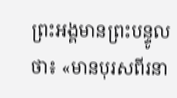ព្រះអង្គមានព្រះបន្ទូលថា៖ «មានបុរសពីរនា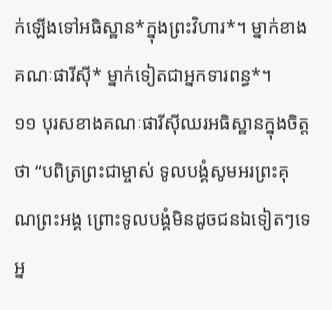ក់ឡើងទៅអធិស្ឋាន*ក្នុងព្រះវិហារ*។ ម្នាក់ខាងគណៈផារីស៊ី* ម្នាក់ទៀតជាអ្នកទារពន្ធ*។
១១ បុរសខាងគណៈផារីស៊ីឈរអធិស្ឋានក្នុងចិត្តថា “បពិត្រព្រះជាម្ចាស់ ទូលបង្គំសូមអរព្រះគុណព្រះអង្គ ព្រោះទូលបង្គំមិនដូចជនឯទៀតៗទេ អ្ន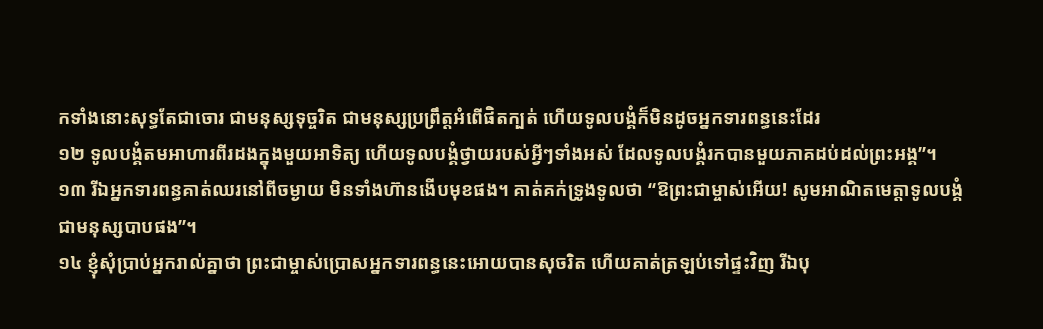កទាំងនោះសុទ្ធតែជាចោរ ជាមនុស្សទុច្ចរិត ជាមនុស្សប្រព្រឹត្តអំពើផិតក្បត់ ហើយទូលបង្គំក៏មិនដូចអ្នកទារពន្ធនេះដែរ
១២ ទូលបង្គំតមអាហារពីរដងក្នុងមួយអាទិត្យ ហើយទូលបង្គំថ្វាយរបស់អ្វីៗទាំងអស់ ដែលទូលបង្គំរកបានមួយភាគដប់ដល់ព្រះអង្គ”។
១៣ រីឯអ្នកទារពន្ធគាត់ឈរនៅពីចម្ងាយ មិនទាំងហ៊ានងើបមុខផង។ គាត់គក់ទ្រូងទូលថា “ឱព្រះជាម្ចាស់អើយ! សូមអាណិតមេត្តាទូលបង្គំជាមនុស្សបាបផង”។
១៤ ខ្ញុំសុំប្រាប់អ្នករាល់គ្នាថា ព្រះជាម្ចាស់ប្រោសអ្នកទារពន្ធនេះអោយបានសុចរិត ហើយគាត់ត្រឡប់ទៅផ្ទះវិញ រីឯបុ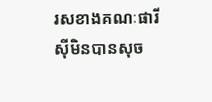រសខាងគណៈផារីស៊ីមិនបានសុច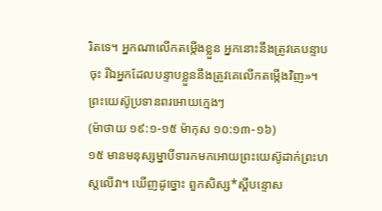រិតទេ។ អ្នកណាលើកតម្កើងខ្លួន អ្នកនោះនឹងត្រូវគេបន្ទាបចុះ រីឯអ្នកដែលបន្ទាបខ្លួននឹងត្រូវគេលើកតម្កើងវិញ»។
ព្រះយេស៊ូប្រទានពរអោយក្មេងៗ
(ម៉ាថាយ ១៩:១-១៥ ម៉ាកុស ១០:១៣-១៦)
១៥ មានមនុស្សម្នាបីទារកមកអោយព្រះយេស៊ូដាក់ព្រះហស្ដលើវា។ ឃើញដូច្នោះ ពួកសិស្ស*ស្ដីបន្ទោស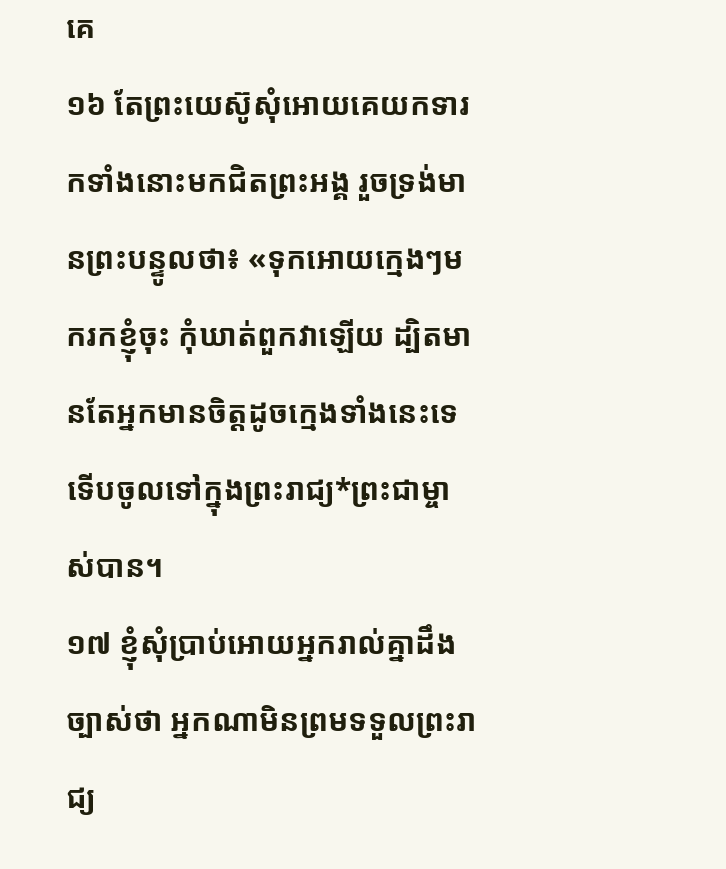គេ
១៦ តែព្រះយេស៊ូសុំអោយគេយកទារកទាំងនោះមកជិតព្រះអង្គ រួចទ្រង់មានព្រះបន្ទូលថា៖ «ទុកអោយក្មេងៗមករកខ្ញុំចុះ កុំឃាត់ពួកវាឡើយ ដ្បិតមានតែអ្នកមានចិត្តដូចក្មេងទាំងនេះទេ ទើបចូលទៅក្នុងព្រះរាជ្យ*ព្រះជាម្ចាស់បាន។
១៧ ខ្ញុំសុំប្រាប់អោយអ្នករាល់គ្នាដឹងច្បាស់ថា អ្នកណាមិនព្រមទទួលព្រះរាជ្យ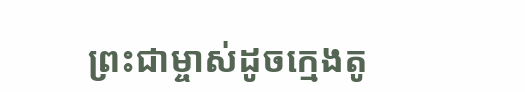ព្រះជាម្ចាស់ដូចក្មេងតូ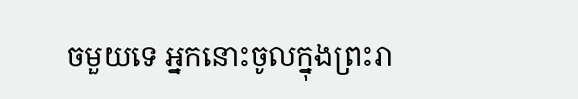ចមួយទេ អ្នកនោះចូលក្នុងព្រះរា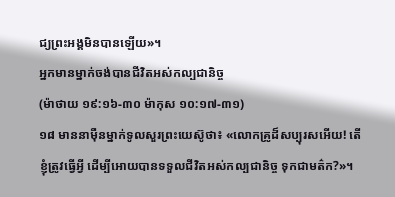ជ្យព្រះអង្គមិនបានឡើយ»។
អ្នកមានម្នាក់ចង់បានជីវិតអស់កល្បជានិច្ច
(ម៉ាថាយ ១៩:១៦-៣០ ម៉ាកុស ១០:១៧-៣១)
១៨ មាននាម៉ឺនម្នាក់ទូលសួរព្រះយេស៊ូថា៖ «លោកគ្រូដ៏សប្បុរសអើយ! តើខ្ញុំត្រូវធ្វើអ្វី ដើម្បីអោយបានទទួលជីវិតអស់កល្បជានិច្ច ទុកជាមត៌ក?»។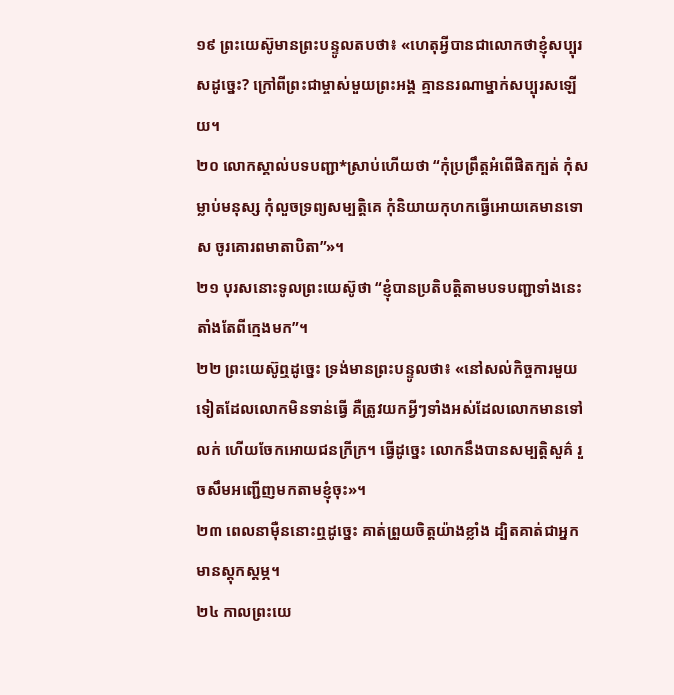១៩ ព្រះយេស៊ូមានព្រះបន្ទូលតបថា៖ «ហេតុអ្វីបានជាលោកថាខ្ញុំសប្បុរសដូច្នេះ? ក្រៅពីព្រះជាម្ចាស់មួយព្រះអង្គ គ្មាននរណាម្នាក់សប្បុរសឡើយ។
២០ លោកស្គាល់បទបញ្ជា*ស្រាប់ហើយថា “កុំប្រព្រឹត្តអំពើផិតក្បត់ កុំសម្លាប់មនុស្ស កុំលួចទ្រព្យសម្បត្តិគេ កុំនិយាយកុហកធ្វើអោយគេមានទោស ចូរគោរពមាតាបិតា”»។
២១ បុរសនោះទូលព្រះយេស៊ូថា “ខ្ញុំបានប្រតិបត្តិតាមបទបញ្ជាទាំងនេះតាំងតែពីក្មេងមក”។
២២ ព្រះយេស៊ូឮដូច្នេះ ទ្រង់មានព្រះបន្ទូលថា៖ «នៅសល់កិច្ចការមួយទៀតដែលលោកមិនទាន់ធ្វើ គឺត្រូវយកអ្វីៗទាំងអស់ដែលលោកមានទៅលក់ ហើយចែកអោយជនក្រីក្រ។ ធ្វើដូច្នេះ លោកនឹងបានសម្បត្តិសួគ៌ រួចសឹមអញ្ជើញមកតាមខ្ញុំចុះ»។
២៣ ពេលនាម៉ឺននោះឮដូច្នេះ គាត់ព្រួយចិត្តយ៉ាងខ្លាំង ដ្បិតគាត់ជាអ្នកមានស្ដុកស្ដម្ភ។
២៤ កាលព្រះយេ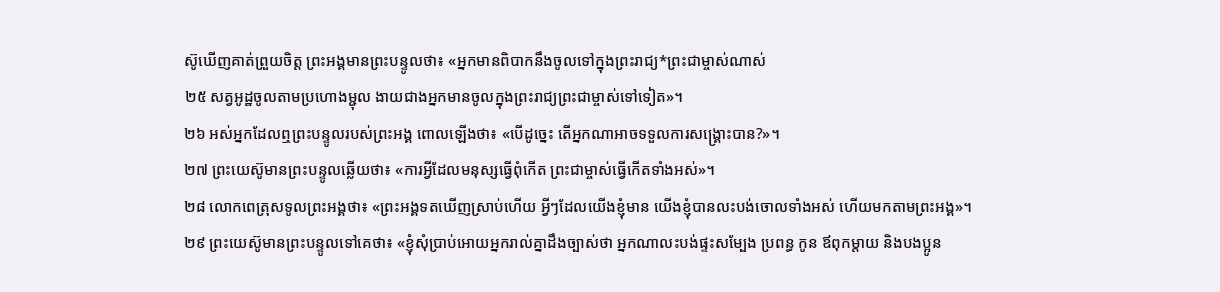ស៊ូឃើញគាត់ព្រួយចិត្ត ព្រះអង្គមានព្រះបន្ទូលថា៖ «អ្នកមានពិបាកនឹងចូលទៅក្នុងព្រះរាជ្យ*ព្រះជាម្ចាស់ណាស់
២៥ សត្វអូដ្ឋចូលតាមប្រហោងម្ជុល ងាយជាងអ្នកមានចូលក្នុងព្រះរាជ្យព្រះជាម្ចាស់ទៅទៀត»។
២៦ អស់អ្នកដែលឮព្រះបន្ទូលរបស់ព្រះអង្គ ពោលឡើងថា៖ «បើដូច្នេះ តើអ្នកណាអាចទទួលការសង្គ្រោះបាន?»។
២៧ ព្រះយេស៊ូមានព្រះបន្ទូលឆ្លើយថា៖ «ការអ្វីដែលមនុស្សធ្វើពុំកើត ព្រះជាម្ចាស់ធ្វើកើតទាំងអស់»។
២៨ លោកពេត្រុសទូលព្រះអង្គថា៖ «ព្រះអង្គទតឃើញស្រាប់ហើយ អ្វីៗដែលយើងខ្ញុំមាន យើងខ្ញុំបានលះបង់ចោលទាំងអស់ ហើយមកតាមព្រះអង្គ»។
២៩ ព្រះយេស៊ូមានព្រះបន្ទូលទៅគេថា៖ «ខ្ញុំសុំប្រាប់អោយអ្នករាល់គ្នាដឹងច្បាស់ថា អ្នកណាលះបង់ផ្ទះសម្បែង ប្រពន្ធ កូន ឪពុកម្ដាយ និងបងប្អូន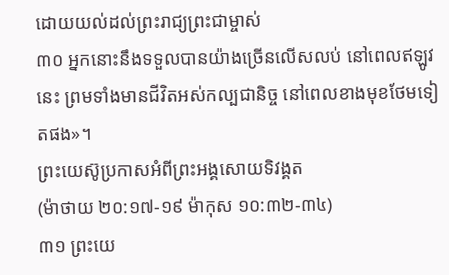ដោយយល់ដល់ព្រះរាជ្យព្រះជាម្ចាស់
៣០ អ្នកនោះនឹងទទួលបានយ៉ាងច្រើនលើសលប់ នៅពេលឥឡូវនេះ ព្រមទាំងមានជីវិតអស់កល្បជានិច្ច នៅពេលខាងមុខថែមទៀតផង»។
ព្រះយេស៊ូប្រកាសអំពីព្រះអង្គសោយទិវង្គត
(ម៉ាថាយ ២០:១៧-១៩ ម៉ាកុស ១០:៣២-៣៤)
៣១ ព្រះយេ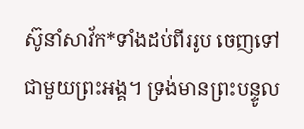ស៊ូនាំសាវ័ក*ទាំងដប់ពីររូប ចេញទៅជាមួយព្រះអង្គ។ ទ្រង់មានព្រះបន្ទូល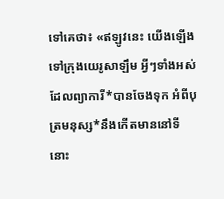ទៅគេថា៖ «ឥឡូវនេះ យើងឡើងទៅក្រុងយេរូសាឡឹម អ្វីៗទាំងអស់ដែលព្យាការី*បានចែងទុក អំពីបុត្រមនុស្ស*នឹងកើតមាននៅទីនោះ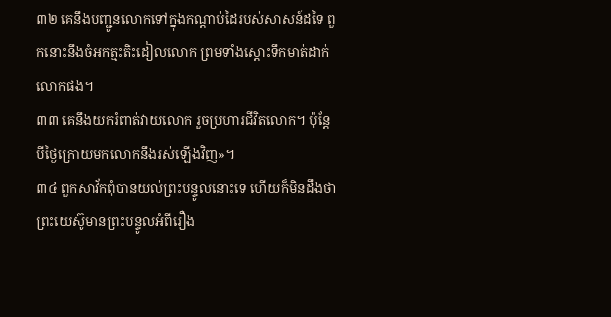៣២ គេនឹងបញ្ជូនលោកទៅក្នុងកណ្ដាប់ដៃរបស់សាសន៍ដទៃ ពួកនោះនឹងចំអកត្មះតិះដៀលលោក ព្រមទាំងស្ដោះទឹកមាត់ដាក់លោកផង។
៣៣ គេនឹងយករំពាត់វាយលោក រួចប្រហារជីវិតលោក។ ប៉ុន្តែ បីថ្ងៃក្រោយមកលោកនឹងរស់ឡើងវិញ»។
៣៤ ពួកសាវ័កពុំបានយល់ព្រះបន្ទូលនោះទេ ហើយក៏មិនដឹងថា ព្រះយេស៊ូមានព្រះបន្ទូលអំពីរឿង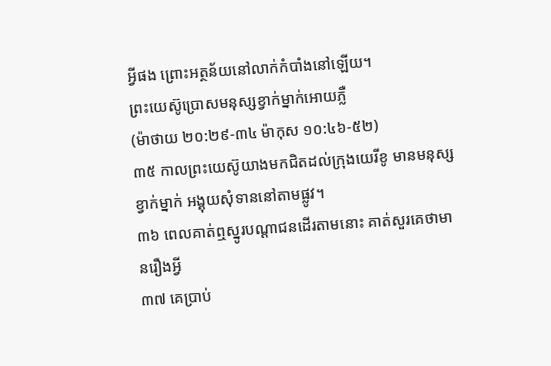អ្វីផង ព្រោះអត្ថន័យនៅលាក់កំបាំងនៅឡើយ។
ព្រះយេស៊ូប្រោសមនុស្សខ្វាក់ម្នាក់អោយភ្លឺ
(ម៉ាថាយ ២០:២៩-៣៤ ម៉ាកុស ១០:៤៦-៥២)
៣៥ កាលព្រះយេស៊ូយាងមកជិតដល់ក្រុងយេរីខូ មានមនុស្សខ្វាក់ម្នាក់ អង្គុយសុំទាននៅតាមផ្លូវ។
៣៦ ពេលគាត់ឮស្នូរបណ្ដាជនដើរតាមនោះ គាត់សួរគេថាមានរឿងអ្វី
៣៧ គេប្រាប់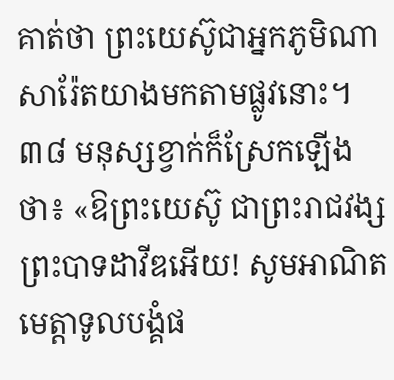គាត់ថា ព្រះយេស៊ូជាអ្នកភូមិណាសារ៉ែតយាងមកតាមផ្លូវនោះ។
៣៨ មនុស្សខ្វាក់ក៏ស្រែកឡើងថា៖ «ឱព្រះយេស៊ូ ជាព្រះរាជវង្សព្រះបាទដាវីឌអើយ! សូមអាណិតមេត្តាទូលបង្គំផ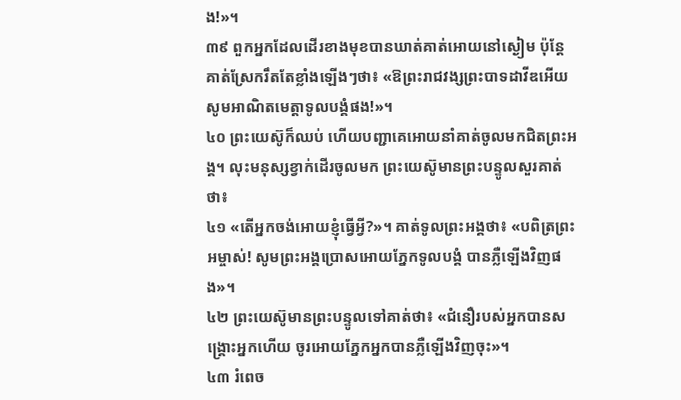ង!»។
៣៩ ពួកអ្នកដែលដើរខាងមុខបានឃាត់គាត់អោយនៅស្ងៀម ប៉ុន្តែ គាត់ស្រែករឹតតែខ្លាំងឡើងៗថា៖ «ឱព្រះរាជវង្សព្រះបាទដាវីឌអើយ សូមអាណិតមេត្តាទូលបង្គំផង!»។
៤០ ព្រះយេស៊ូក៏ឈប់ ហើយបញ្ជាគេអោយនាំគាត់ចូលមកជិតព្រះអង្គ។ លុះមនុស្សខ្វាក់ដើរចូលមក ព្រះយេស៊ូមានព្រះបន្ទូលសួរគាត់ថា៖
៤១ «តើអ្នកចង់អោយខ្ញុំធ្វើអ្វី?»។ គាត់ទូលព្រះអង្គថា៖ «បពិត្រព្រះអម្ចាស់! សូមព្រះអង្គប្រោសអោយភ្នែកទូលបង្គំ បានភ្លឺឡើងវិញផង»។
៤២ ព្រះយេស៊ូមានព្រះបន្ទូលទៅគាត់ថា៖ «ជំនឿរបស់អ្នកបានសង្គ្រោះអ្នកហើយ ចូរអោយភ្នែកអ្នកបានភ្លឺឡើងវិញចុះ»។
៤៣ រំពេច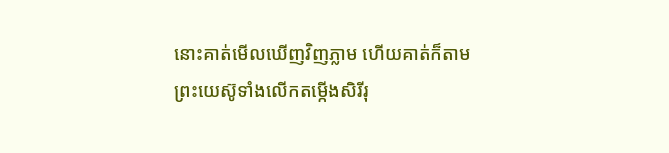នោះគាត់មើលឃើញវិញភ្លាម ហើយគាត់ក៏តាមព្រះយេស៊ូទាំងលើកតម្កើងសិរីរុ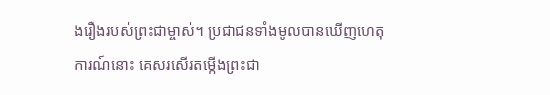ងរឿងរបស់ព្រះជាម្ចាស់។ ប្រជាជនទាំងមូលបានឃើញហេតុការណ៍នោះ គេសរសើរតម្កើងព្រះជា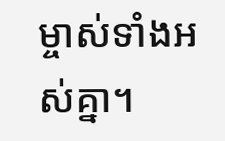ម្ចាស់ទាំងអស់គ្នា។